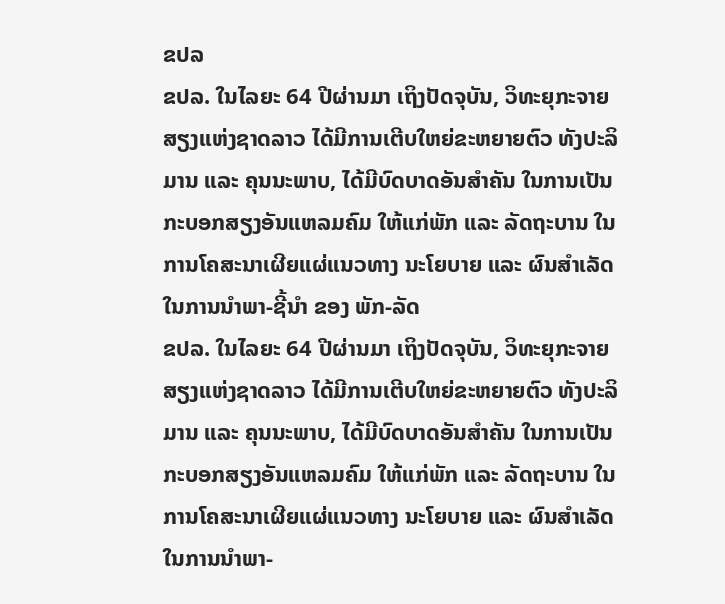ຂປລ
ຂປລ. ໃນໄລຍະ 64 ປີຜ່ານມາ ເຖິງປັດຈຸບັນ, ວິທະຍຸກະຈາຍສຽງແຫ່ງຊາດລາວ ໄດ້ມີການເຕີບໃຫຍ່ຂະຫຍາຍຕົວ ທັງປະລິມານ ແລະ ຄຸນນະພາບ, ໄດ້ມີບົດບາດອັນສໍາຄັນ ໃນການເປັນກະບອກສຽງອັນແຫລມຄົມ ໃຫ້ແກ່ພັກ ແລະ ລັດຖະບານ ໃນການໂຄສະນາເຜີຍແຜ່ແນວທາງ ນະໂຍບາຍ ແລະ ຜົນສໍາເລັດ ໃນການນໍາພາ-ຊີ້ນໍາ ຂອງ ພັກ-ລັດ
ຂປລ. ໃນໄລຍະ 64 ປີຜ່ານມາ ເຖິງປັດຈຸບັນ, ວິທະຍຸກະຈາຍສຽງແຫ່ງຊາດລາວ ໄດ້ມີການເຕີບໃຫຍ່ຂະຫຍາຍຕົວ ທັງປະລິມານ ແລະ ຄຸນນະພາບ, ໄດ້ມີບົດບາດອັນສໍາຄັນ ໃນການເປັນກະບອກສຽງອັນແຫລມຄົມ ໃຫ້ແກ່ພັກ ແລະ ລັດຖະບານ ໃນການໂຄສະນາເຜີຍແຜ່ແນວທາງ ນະໂຍບາຍ ແລະ ຜົນສໍາເລັດ ໃນການນໍາພາ-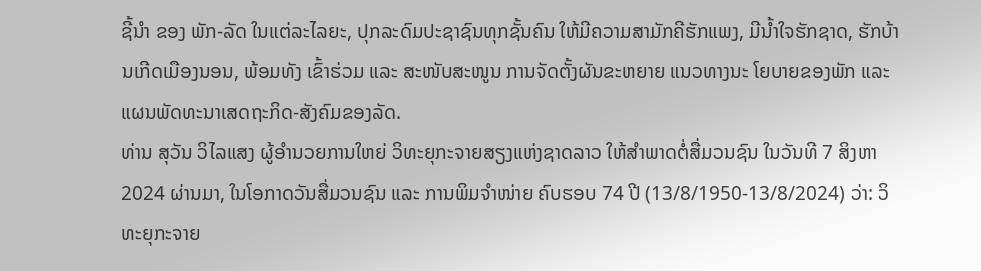ຊີ້ນໍາ ຂອງ ພັກ-ລັດ ໃນແຕ່ລະໄລຍະ, ປຸກລະດົມປະຊາຊົນທຸກຊັ້ນຄົນ ໃຫ້ມີຄວາມສາມັກຄີຮັກແພງ, ມີນໍ້າໃຈຮັກຊາດ, ຮັກບ້ານເກີດເມືອງນອນ, ພ້ອມທັງ ເຂົ້າຮ່ວມ ແລະ ສະໜັບສະໜູນ ການຈັດຕັ້ງຜັນຂະຫຍາຍ ແນວທາງນະ ໂຍບາຍຂອງພັກ ແລະ ແຜນພັດທະນາເສດຖະກິດ-ສັງຄົມຂອງລັດ.
ທ່ານ ສຸວັນ ວິໄລແສງ ຜູ້ອໍານວຍການໃຫຍ່ ວິທະຍຸກະຈາຍສຽງແຫ່ງຊາດລາວ ໃຫ້ສຳພາດຕໍ່ສື່ມວນຊົນ ໃນວັນທີ 7 ສິງຫາ 2024 ຜ່ານມາ, ໃນໂອກາດວັນສື່ມວນຊົນ ແລະ ການພິມຈໍາໜ່າຍ ຄົບຮອບ 74 ປີ (13/8/1950-13/8/2024) ວ່າ: ວິທະຍຸກະຈາຍ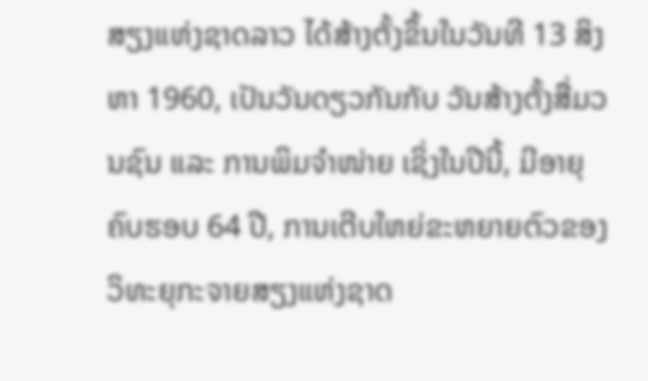ສຽງແຫ່ງຊາດລາວ ໄດ້ສ້າງຕັ້ງຂຶ້ນໃນວັນທີ 13 ສິງຫາ 1960, ເປັນວັນດຽວກັນກັບ ວັນສ້າງຕັ້ງສື່ມວນຊົນ ແລະ ການພິມຈໍາໜ່າຍ ເຊິ່ງໃນປີນີ້, ມີອາຍຸຄົບຮອບ 64 ປີ, ການເຕີບໃຫຍ່ຂະຫຍາຍຕົວຂອງ ວິທະຍຸກະຈາຍສຽງແຫ່ງຊາດ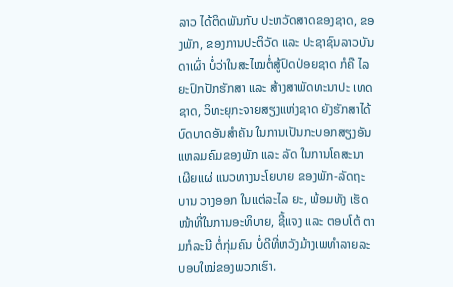ລາວ ໄດ້ຕິດພັນກັບ ປະຫວັດສາດຂອງຊາດ, ຂອງພັກ, ຂອງການປະຕິວັດ ແລະ ປະຊາຊົນລາວບັນດາເຜົ່າ ບໍ່ວ່າໃນສະໄໝຕໍ່ສູ້ປົດປ່ອຍຊາດ ກໍຄື ໄລຍະປົກປັກຮັກສາ ແລະ ສ້າງສາພັດທະນາປະ ເທດຊາດ, ວິທະຍຸກະຈາຍສຽງແຫ່ງຊາດ ຍັງຮັກສາໄດ້ບົດບາດອັນສໍາຄັນ ໃນການເປັນກະບອກສຽງອັນແຫລມຄົມຂອງພັກ ແລະ ລັດ ໃນການໂຄສະນາເຜີຍແຜ່ ແນວທາງນະໂຍບາຍ ຂອງພັກ-ລັດຖະບານ ວາງອອກ ໃນແຕ່ລະໄລ ຍະ, ພ້ອມທັງ ເຮັດໜ້າທີ່ໃນການອະທິບາຍ, ຊີ້ແຈງ ແລະ ຕອບໂຕ້ ຕາມກໍລະນີ ຕໍ່ກຸ່ມຄົນ ບໍ່ດີທີ່ຫວັງມ້າງເພທໍາລາຍລະບອບໃໝ່ຂອງພວກເຮົາ.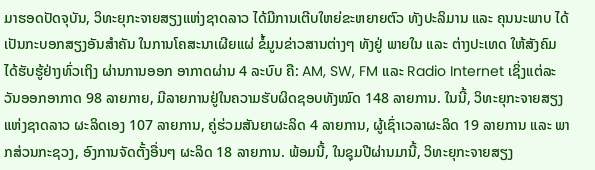ມາຮອດປັດຈຸບັນ, ວິທະຍຸກະຈາຍສຽງແຫ່ງຊາດລາວ ໄດ້ມີການເຕີບໃຫຍ່ຂະຫຍາຍຕົວ ທັງປະລິມານ ແລະ ຄຸນນະພາບ ໄດ້ເປັນກະບອກສຽງອັນສຳຄັນ ໃນການໂຄສະນາເຜີຍແຜ່ ຂໍ້ມູນຂ່າວສານຕ່າງໆ ທັງຢູ່ ພາຍໃນ ແລະ ຕ່າງປະເທດ ໃຫ້ສັງຄົມ ໄດ້ຮັບຮູ້ຢ່າງທົ່ວເຖິງ ຜ່ານການອອກ ອາກາດຜ່ານ 4 ລະບົບ ຄື: AM, SW, FM ແລະ Radio Internet ເຊິ່ງແຕ່ລະວັນອອກອາກາດ 98 ລາຍກາຍ, ມີລາຍການຢູ່ໃນຄວາມຮັບຜິດຊອບທັງໝົດ 148 ລາຍການ. ໃນນີ້, ວິທະຍຸກະຈາຍສຽງແຫ່ງຊາດລາວ ຜະລິດເອງ 107 ລາຍການ, ຄູ່ຮ່ວມສັນຍາຜະລິດ 4 ລາຍການ, ຜູ້ເຊົ່າເວລາຜະລິດ 19 ລາຍການ ແລະ ພາກສ່ວນກະຊວງ, ອົງການຈັດຕັ້ງອື່ນໆ ຜະລິດ 18 ລາຍການ. ພ້ອມນີ້, ໃນຊຸມປີຜ່ານມານີ້, ວິທະຍຸກະຈາຍສຽງ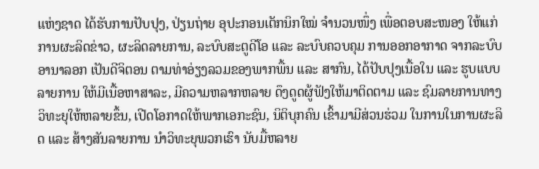ແຫ່ງຊາດ ໄດ້ຮັບການປັບປຸງ, ປ່ຽນຖ່າຍ ອຸປະກອນເຕັກນິກໃໝ່ ຈໍານວນໜຶ່ງ ເພື່ອຕອບສະໜອງ ໃຫ້ແກ່ການຜະລິດຂ່າວ, ຜະລິດລາຍການ, ລະບົບສະຕູດີໂອ ແລະ ລະບົບຄວບຄຸມ ການອອກອາກາດ ຈາກລະບົບອານາລອກ ເປັນດີຈິຕອນ ຕາມທ່າອ່ຽງລວມຂອງພາກພື້ນ ແລະ ສາກົນ, ໄດ້ປັບປຸງເນື້ອໃນ ແລະ ຮູບແບບລາຍການ ໃຫ້ມີເນື້ອຫາສາລະ, ມີຄວາມຫລາກຫລາຍ ດຶງດູດຜູ້ຟັງໃຫ້ມາຕິດຕາມ ແລະ ຊົມລາຍການທາງ ວິທະຍຸໃຫ້ຫລາຍຂຶ້ນ, ເປີດໂອກາດໃຫ້ພາກເອກະຊົນ, ນິຕິບຸກຄົນ ເຂົ້າມາມີສ່ວນຮ່ວມ ໃນການໃນການຜະລິດ ແລະ ສ້າງສັນລາຍການ ນໍາວິທະຍຸພວກເຮົາ ນັບມື້ຫລາຍ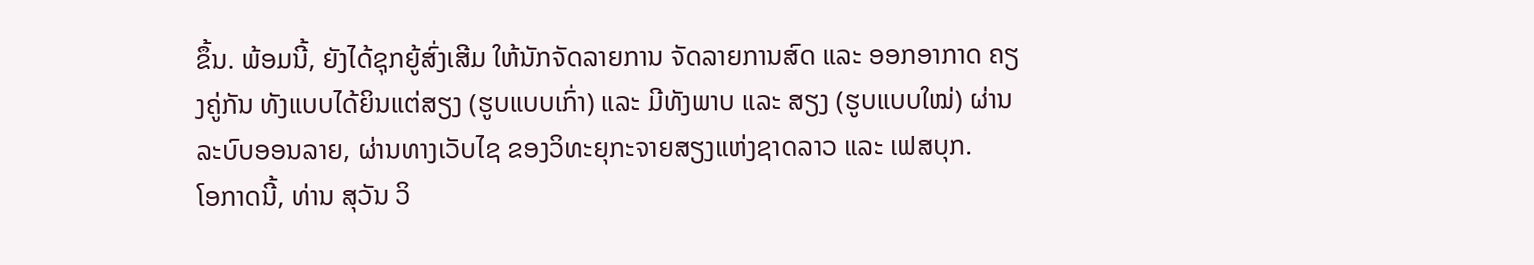ຂຶ້ນ. ພ້ອມນີ້, ຍັງໄດ້ຊຸກຍູ້ສົ່ງເສີມ ໃຫ້ນັກຈັດລາຍການ ຈັດລາຍການສົດ ແລະ ອອກອາກາດ ຄຽງຄູ່ກັນ ທັງແບບໄດ້ຍິນແຕ່ສຽງ (ຮູບແບບເກົ່າ) ແລະ ມີທັງພາບ ແລະ ສຽງ (ຮູບແບບໃໝ່) ຜ່ານລະບົບອອນລາຍ, ຜ່ານທາງເວັບໄຊ ຂອງວິທະຍຸກະຈາຍສຽງແຫ່ງຊາດລາວ ແລະ ເຟສບຸກ.
ໂອກາດນີ້, ທ່ານ ສຸວັນ ວິ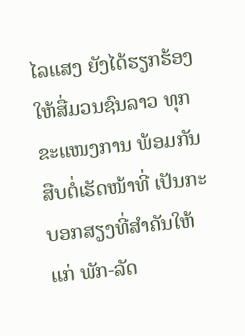ໄລແສງ ຍັງໄດ້ຮຽກຮ້ອງ ໃຫ້ສື່ມວນຊົນລາວ ທຸກຂະແໜງການ ພ້ອມກັນ ສືບຕໍ່ເຮັດໜ້າທີ່ ເປັນກະບອກສຽງທີ່ສໍາຄັນໃຫ້ແກ່ ພັກ-ລັດ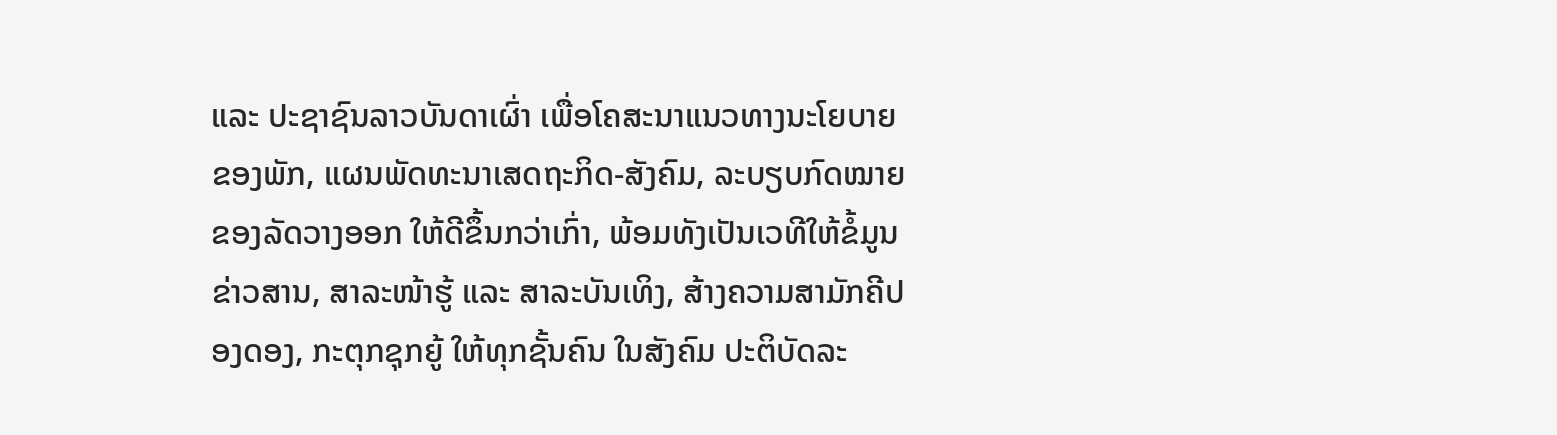ແລະ ປະຊາຊົນລາວບັນດາເຜົ່າ ເພື່ອໂຄສະນາແນວທາງນະໂຍບາຍຂອງພັກ, ແຜນພັດທະນາເສດຖະກິດ-ສັງຄົມ, ລະບຽບກົດໝາຍ ຂອງລັດວາງອອກ ໃຫ້ດີຂຶ້ນກວ່າເກົ່າ, ພ້ອມທັງເປັນເວທີໃຫ້ຂໍ້ມູນຂ່າວສານ, ສາລະໜ້າຮູ້ ແລະ ສາລະບັນເທິງ, ສ້າງຄວາມສາມັກຄີປອງດອງ, ກະຕຸກຊຸກຍູ້ ໃຫ້ທຸກຊັ້ນຄົນ ໃນສັງຄົມ ປະຕິບັດລະ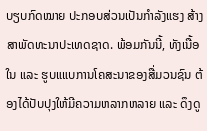ບຽບກົດໝາຍ ປະກອບສ່ວນເປັນກໍາລັງແຮງ ສ້າງສາພັດທະນາປະເທດຊາດ. ພ້ອມກັນນີ້, ທັງເນື້ອໃນ ແລະ ຮູບແແບການໂຄສະນາຂອງສື່ມວນຊົນ ຕ້ອງໄດ້ປັບປຸງໃຫ້ມີຄວາມຫລາກຫລາຍ ແລະ ດຶງດູ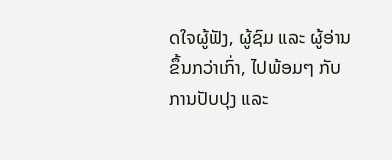ດໃຈຜູ້ຟັງ, ຜູ້ຊົມ ແລະ ຜູ້ອ່ານ ຂຶ້ນກວ່າເກົ່າ, ໄປພ້ອມໆ ກັບການປັບປຸງ ແລະ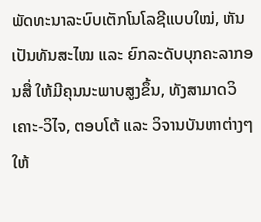ພັດທະນາລະບົບເຕັກໂນໂລຊີແບບໃໝ່, ຫັນເປັນທັນສະໄໝ ແລະ ຍົກລະດັບບຸກຄະລາກອນສື່ ໃຫ້ມີຄຸນນະພາບສູງຂຶ້ນ, ທັງສາມາດວິເຄາະ-ວິໄຈ, ຕອບໂຕ້ ແລະ ວິຈານບັນຫາຕ່າງໆ ໃຫ້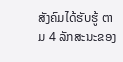ສັງຄົມໄດ້ຮັບຮູ້ ຕາມ 4 ລັກສະນະຂອງ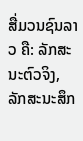ສື່ມວນຊົນລາວ ຄື: ລັກສະນະຕົວຈິງ, ລັກສະນະສຶກ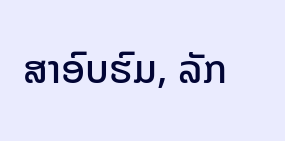ສາອົບຮົມ, ລັກ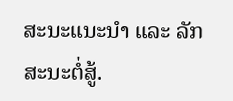ສະນະແນະນໍາ ແລະ ລັກສະນະຕໍ່ສູ້.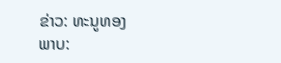ຂ່າວ: ທະນູທອງ
ພາບ: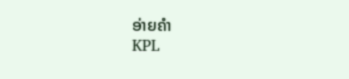ອ່າຍຄຳ
KPL